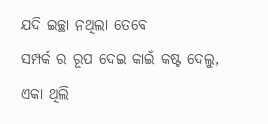ଯଦି ଇଚ୍ଛା ନଥିଲା ତେବେ
ସମ୍ପର୍କ ର ରୂପ ଦେଇ କାଇଁ କଷ୍ଟ ଦେଲୁ,
ଏକା ଥିଲି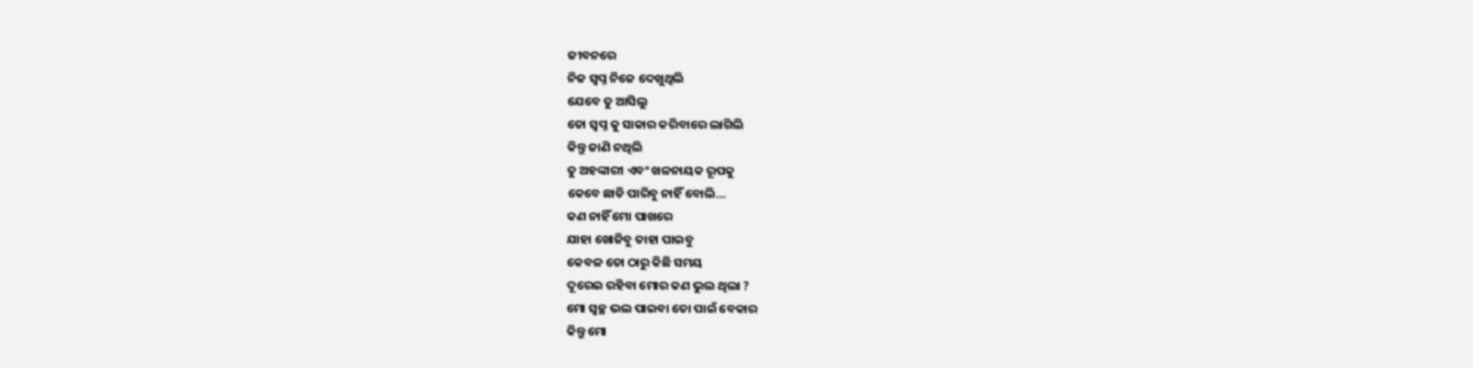ଜୀବନରେ
ନିଜ ସ୍ବପ୍ନ ନିଜେ ଦେଖୁଥିଲି
ଯେବେ ତୁ ଆସିଲୁ
ତୋ ସ୍ବପ୍ନ କୁ ସାକାର କରିବାରେ ଲାଗିଲି
କିନ୍ତୁ ଜାଣି ନଥିଲି
ତୁ ଅହଙ୍କାରୀ ଏବଂ ଖଳନାୟକ ରୂପକୁ
କେବେ ଛାଡି ପାରିବୁ ନାହିଁ ବୋଲି…
କଣ ନାହିଁ ମୋ ପାଖରେ
ଯାହା ଖୋଜିବୁ ତାହା ପାଇବୁ
କେବଳ ତୋ ଠାରୁ କିଛି ସମୟ
ଦୂରେଇ ରହିବା ମୋର କଣ ଭୁଲ ଥିଲା ?
ମୋ ସ୍ୱଚ୍ଛ ଭଲ ପାଇବା ତୋ ପାଇଁ ବେକାର
କିନ୍ତୁ ମୋ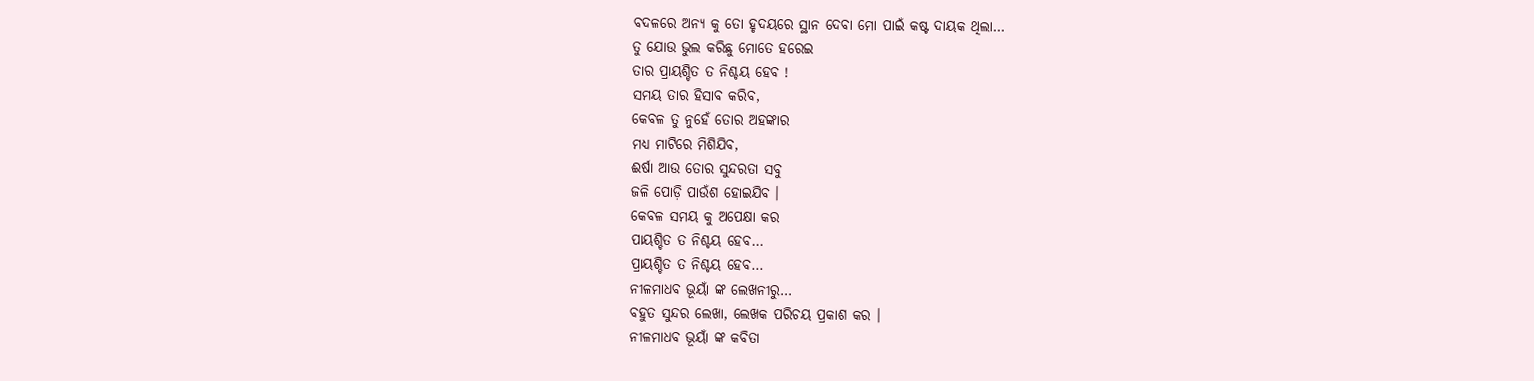ବଦଳରେ ଅନ୍ୟ କୁ ତୋ ହୃଦୟରେ ସ୍ଥାନ ଦେବା ମୋ ପାଇଁ କଷ୍ଟ ଦାୟକ ଥିଲା…
ତୁ ଯୋଉ ଭୁଲ କରିଛୁ ମୋତେ ହରେଇ
ତାର ପ୍ରାୟଶ୍ଚିତ ତ ନିଶ୍ଚୟ ହେବ !
ସମୟ ତାର ହିସାବ କରିବ,
କେବଳ ତୁ ନୁହେଁ ତୋର ଅହଙ୍କାର
ମଧ୍ୟ ମାଟିରେ ମିଶିଯିବ,
ଈର୍ଷା ଆଉ ତୋର ସୁନ୍ଦରତା ସବୁ
ଜଳି ପୋଡ଼ି ପାଉଁଶ ହୋଇଯିବ ।
କେବଳ ସମୟ କୁ ଅପେକ୍ଷା କର
ପାୟଶ୍ଚିତ ତ ନିଶ୍ଚୟ ହେବ…
ପ୍ରାୟଶ୍ଚିତ ତ ନିଶ୍ଚୟ ହେବ…
ନୀଳମାଧବ ଭୂୟାଁ ଙ୍କ ଲେଖନୀରୁ…
ବହୁତ ସୁନ୍ଦର ଲେଖା, ଲେଖକ ପରିଚୟ ପ୍ରକାଶ କର ।
ନୀଳମାଧବ ଭୂୟାଁ ଙ୍କ କବିତା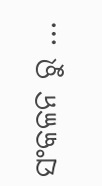ସଂକଳନ ରୁ …